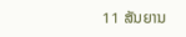11 ສັນຍານ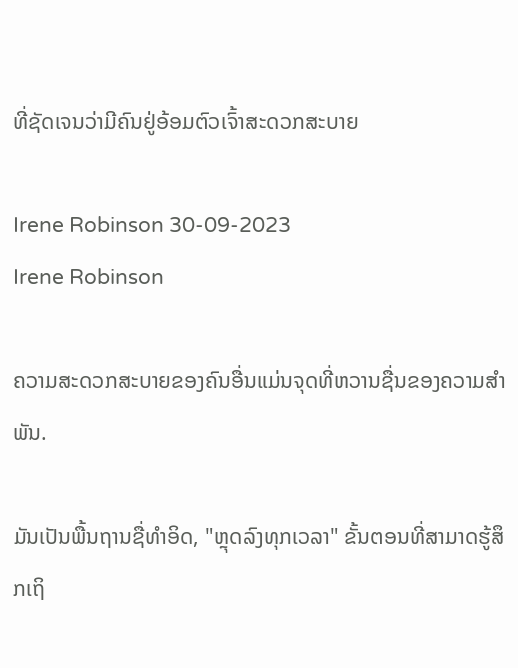ທີ່ຊັດເຈນວ່າມີຄົນຢູ່ອ້ອມຕົວເຈົ້າສະດວກສະບາຍ

Irene Robinson 30-09-2023
Irene Robinson

ຄວາມສະດວກສະບາຍຂອງຄົນອື່ນແມ່ນຈຸດທີ່ຫວານຊື່ນຂອງຄວາມສຳພັນ.

ມັນເປັນພື້ນຖານຊື່ທໍາອິດ, "ຫຼຸດລົງທຸກເວລາ" ຂັ້ນຕອນທີ່ສາມາດຮູ້ສຶກເຖິ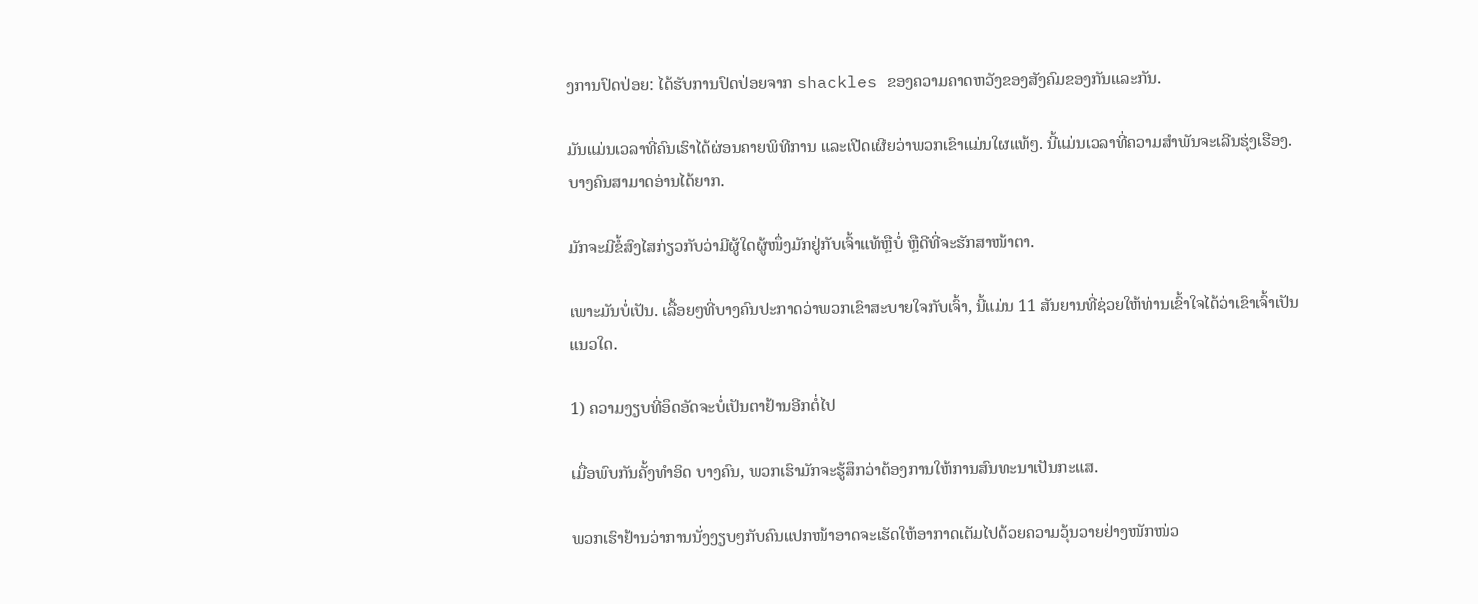ງການປົດປ່ອຍ: ໄດ້ຮັບການປົດປ່ອຍຈາກ shackles ຂອງຄວາມຄາດຫວັງຂອງສັງຄົມຂອງກັນແລະກັນ.

ມັນແມ່ນເວລາທີ່ຄົນເຮົາໄດ້ຜ່ອນຄາຍພິທີການ ແລະເປີດເຜີຍວ່າພວກເຂົາແມ່ນໃຜແທ້ໆ. ນີ້ແມ່ນເວລາທີ່ຄວາມສຳພັນຈະເລີນຮຸ່ງເຮືອງ. ບາງຄົນສາມາດອ່ານໄດ້ຍາກ.

ມັກຈະມີຂໍ້ສົງໄສກ່ຽວກັບວ່າມີຜູ້ໃດຜູ້ໜຶ່ງມັກຢູ່ກັບເຈົ້າແທ້ຫຼືບໍ່ ຫຼືດີທີ່ຈະຮັກສາໜ້າຕາ.

ເພາະມັນບໍ່ເປັນ. ເລື້ອຍໆທີ່ບາງຄົນປະກາດວ່າພວກເຂົາສະບາຍໃຈກັບເຈົ້າ, ນີ້ແມ່ນ 11 ສັນຍານທີ່ຊ່ວຍໃຫ້ທ່ານເຂົ້າໃຈໄດ້ວ່າເຂົາເຈົ້າເປັນແນວໃດ.

1) ຄວາມງຽບທີ່ອຶດອັດຈະບໍ່ເປັນຕາຢ້ານອີກຕໍ່ໄປ

ເມື່ອພົບກັນຄັ້ງທຳອິດ ບາງຄົນ, ພວກເຮົາມັກຈະຮູ້ສຶກວ່າຕ້ອງການໃຫ້ການສົນທະນາເປັນກະແສ.

ພວກເຮົາຢ້ານວ່າການນັ່ງງຽບໆກັບຄົນແປກໜ້າອາດຈະເຮັດໃຫ້ອາກາດເຕັມໄປດ້ວຍຄວາມວຸ້ນວາຍຢ່າງໜັກໜ່ວ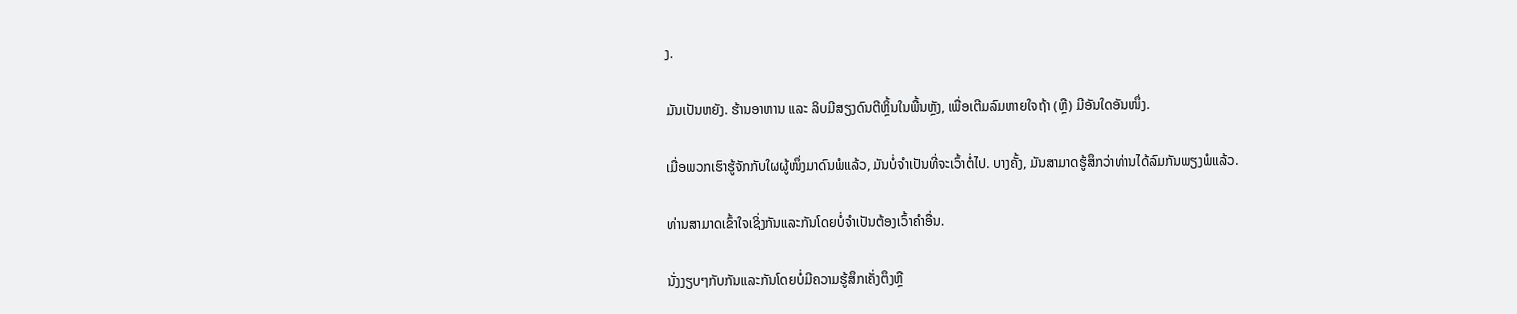ງ.

ມັນເປັນຫຍັງ. ຮ້ານອາຫານ ແລະ ລິບມີສຽງດົນຕີຫຼິ້ນໃນພື້ນຫຼັງ, ເພື່ອເຕີມລົມຫາຍໃຈຖ້າ (ຫຼື) ມີອັນໃດອັນໜຶ່ງ.

ເມື່ອພວກເຮົາຮູ້ຈັກກັບໃຜຜູ້ໜຶ່ງມາດົນພໍແລ້ວ, ມັນບໍ່ຈຳເປັນທີ່ຈະເວົ້າຕໍ່ໄປ. ບາງຄັ້ງ, ມັນສາມາດຮູ້ສຶກວ່າທ່ານໄດ້ລົມກັນພຽງພໍແລ້ວ.

ທ່ານສາມາດເຂົ້າໃຈເຊິ່ງກັນແລະກັນໂດຍບໍ່ຈໍາເປັນຕ້ອງເວົ້າຄໍາອື່ນ.

ນັ່ງງຽບໆກັບກັນແລະກັນໂດຍບໍ່ມີຄວາມຮູ້ສຶກເຄັ່ງຕຶງຫຼື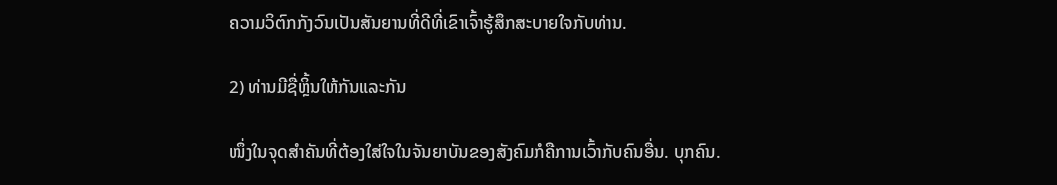ຄວາມວິຕົກກັງວົນເປັນສັນຍານທີ່ດີທີ່ເຂົາເຈົ້າຮູ້ສຶກສະບາຍໃຈກັບທ່ານ.

2) ທ່ານມີຊື່ຫຼິ້ນໃຫ້ກັນແລະກັນ

ໜຶ່ງໃນຈຸດສຳຄັນທີ່ຕ້ອງໃສ່ໃຈໃນຈັນຍາບັນຂອງສັງຄົມກໍຄືການເວົ້າກັບຄົນອື່ນ. ບຸກຄົນ.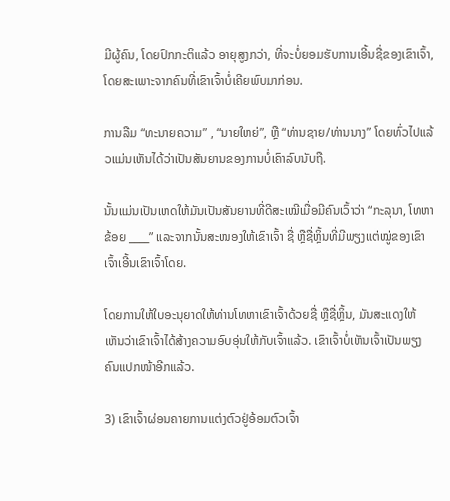ມີຜູ້ຄົນ, ໂດຍປົກກະຕິແລ້ວ ອາຍຸສູງກວ່າ, ທີ່ຈະບໍ່ຍອມຮັບການເອີ້ນຊື່ຂອງເຂົາເຈົ້າ, ໂດຍສະເພາະຈາກຄົນທີ່ເຂົາເຈົ້າບໍ່ເຄີຍພົບມາກ່ອນ.

ການລືມ “ທະນາຍຄວາມ” , “ນາຍໃຫຍ່”, ຫຼື “ທ່ານຊາຍ/ທ່ານນາງ” ໂດຍທົ່ວໄປແລ້ວແມ່ນເຫັນໄດ້ວ່າເປັນສັນຍານຂອງການບໍ່ເຄົາລົບນັບຖື.

ນັ້ນແມ່ນເປັນເຫດໃຫ້ມັນເປັນສັນຍານທີ່ດີສະເໝີເມື່ອມີຄົນເວົ້າວ່າ “ກະລຸນາ, ໂທຫາຂ້ອຍ ____” ແລະຈາກນັ້ນສະໜອງໃຫ້ເຂົາເຈົ້າ ຊື່ ຫຼືຊື່ຫຼິ້ນທີ່ມີພຽງແຕ່ໝູ່ຂອງເຂົາເຈົ້າເອີ້ນເຂົາເຈົ້າໂດຍ.

ໂດຍການໃຫ້ໃບອະນຸຍາດໃຫ້ທ່ານໂທຫາເຂົາເຈົ້າດ້ວຍຊື່ ຫຼືຊື່ຫຼິ້ນ, ມັນສະແດງໃຫ້ເຫັນວ່າເຂົາເຈົ້າໄດ້ສ້າງຄວາມອົບອຸ່ນໃຫ້ກັບເຈົ້າແລ້ວ. ເຂົາເຈົ້າບໍ່ເຫັນເຈົ້າເປັນພຽງຄົນແປກໜ້າອີກແລ້ວ.

3) ເຂົາເຈົ້າຜ່ອນຄາຍການແຕ່ງຕົວຢູ່ອ້ອມຕົວເຈົ້າ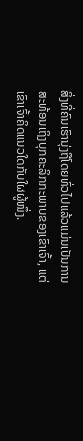ສິ່ງທີ່ຄົນເຮົານຸ່ງຖືໂດຍທົ່ວໄປແລ້ວແມ່ນເປັນການສະທ້ອນເຖິງບຸກຄະລິກກະພາບຂອງເຂົາເຈົ້າ, ແຕ່ເຂົາເຈົ້າຄິດແນວໃດກັບໃຜຜູ້ໜຶ່ງ.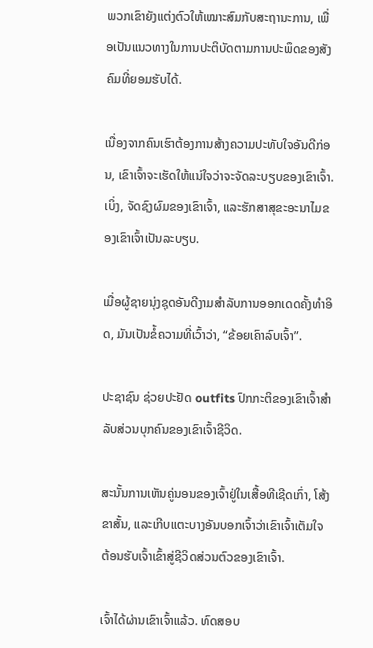ພວກເຂົາຍັງແຕ່ງຕົວໃຫ້ເໝາະສົມກັບສະຖານະການ, ເພື່ອເປັນແນວທາງໃນການປະຕິບັດຕາມການປະພຶດຂອງສັງຄົມທີ່ຍອມຮັບໄດ້.

ເນື່ອງຈາກຄົນເຮົາຕ້ອງການສ້າງຄວາມປະທັບໃຈອັນດີກ່ອນ, ເຂົາເຈົ້າຈະເຮັດໃຫ້ແນ່ໃຈວ່າຈະຈັດລະບຽບຂອງເຂົາເຈົ້າ. ເບິ່ງ, ຈັດຊົງຜົມຂອງເຂົາເຈົ້າ, ແລະຮັກສາສຸຂະອະນາໄມຂອງເຂົາເຈົ້າເປັນລະບຽບ.

ເມື່ອຜູ້ຊາຍນຸ່ງຊຸດອັນດີງາມສໍາລັບການອອກເດດຄັ້ງທໍາອິດ, ມັນເປັນຂໍ້ຄວາມທີ່ເວົ້າວ່າ, “ຂ້ອຍເຄົາລົບເຈົ້າ”.

ປະຊາຊົນ ຊ່ວຍປະຢັດ outfits ປົກກະຕິຂອງເຂົາເຈົ້າສໍາລັບສ່ວນບຸກຄົນຂອງເຂົາເຈົ້າຊີວິດ.

ສະນັ້ນການເຫັນຄູ່ນອນຂອງເຈົ້າຢູ່ໃນເສື້ອທີເຊີດເກົ່າ, ໂສ້ງຂາສັ້ນ, ແລະເກີບແຕະບາງອັນບອກເຈົ້າວ່າເຂົາເຈົ້າເຕັມໃຈຕ້ອນຮັບເຈົ້າເຂົ້າສູ່ຊີວິດສ່ວນຕົວຂອງເຂົາເຈົ້າ.

ເຈົ້າໄດ້ຜ່ານເຂົາເຈົ້າແລ້ວ. ທົດສອບ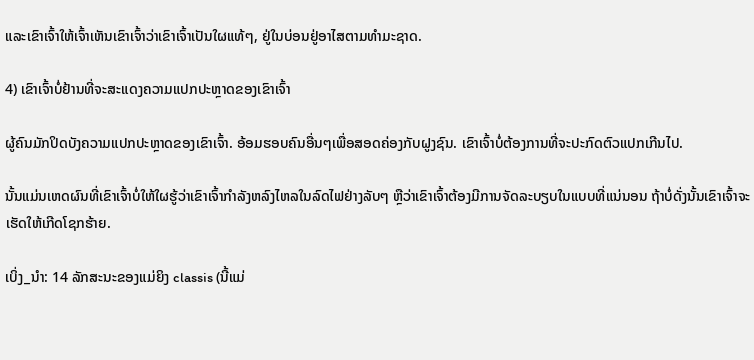ແລະເຂົາເຈົ້າໃຫ້ເຈົ້າເຫັນເຂົາເຈົ້າວ່າເຂົາເຈົ້າເປັນໃຜແທ້ໆ, ຢູ່ໃນບ່ອນຢູ່ອາໄສຕາມທຳມະຊາດ.

4) ເຂົາເຈົ້າບໍ່ຢ້ານທີ່ຈະສະແດງຄວາມແປກປະຫຼາດຂອງເຂົາເຈົ້າ

ຜູ້ຄົນມັກປິດບັງຄວາມແປກປະຫຼາດຂອງເຂົາເຈົ້າ. ອ້ອມຮອບຄົນອື່ນໆເພື່ອສອດຄ່ອງກັບຝູງຊົນ. ເຂົາເຈົ້າບໍ່ຕ້ອງການທີ່ຈະປະກົດຕົວແປກເກີນໄປ.

ນັ້ນແມ່ນເຫດຜົນທີ່ເຂົາເຈົ້າບໍ່ໃຫ້ໃຜຮູ້ວ່າເຂົາເຈົ້າກໍາລັງຫລົງໄຫລໃນລົດໄຟຢ່າງລັບໆ ຫຼືວ່າເຂົາເຈົ້າຕ້ອງມີການຈັດລະບຽບໃນແບບທີ່ແນ່ນອນ ຖ້າບໍ່ດັ່ງນັ້ນເຂົາເຈົ້າຈະ ເຮັດໃຫ້ເກີດໂຊກຮ້າຍ.

ເບິ່ງ_ນຳ: 14 ລັກສະນະຂອງແມ່ຍິງ classis (ນີ້ແມ່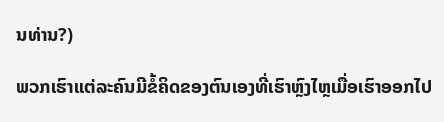ນທ່ານ?)

ພວກເຮົາແຕ່ລະຄົນມີຂໍ້ຄິດຂອງຕົນເອງທີ່ເຮົາຫຼົງໄຫຼເມື່ອເຮົາອອກໄປ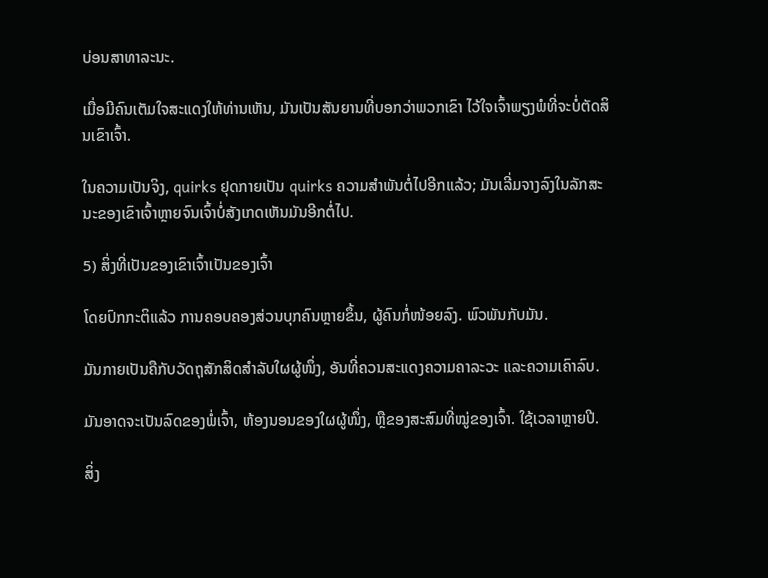ບ່ອນສາທາລະນະ.

ເມື່ອມີຄົນເຕັມໃຈສະແດງໃຫ້ທ່ານເຫັນ, ມັນເປັນສັນຍານທີ່ບອກວ່າພວກເຂົາ ໄວ້ໃຈເຈົ້າພຽງພໍທີ່ຈະບໍ່ຕັດສິນເຂົາເຈົ້າ.

ໃນຄວາມເປັນຈິງ, quirks ຢຸດກາຍເປັນ quirks ຄວາມສໍາພັນຕໍ່ໄປອີກແລ້ວ; ມັນເລີ່ມຈາງລົງໃນລັກສະນະຂອງເຂົາເຈົ້າຫຼາຍຈົນເຈົ້າບໍ່ສັງເກດເຫັນມັນອີກຕໍ່ໄປ.

5) ສິ່ງທີ່ເປັນຂອງເຂົາເຈົ້າເປັນຂອງເຈົ້າ

ໂດຍປົກກະຕິແລ້ວ ການຄອບຄອງສ່ວນບຸກຄົນຫຼາຍຂຶ້ນ, ຜູ້ຄົນກໍ່ໜ້ອຍລົງ. ພົວພັນກັບມັນ.

ມັນກາຍເປັນຄືກັບວັດຖຸສັກສິດສຳລັບໃຜຜູ້ໜຶ່ງ, ອັນທີ່ຄວນສະແດງຄວາມຄາລະວະ ແລະຄວາມເຄົາລົບ.

ມັນອາດຈະເປັນລົດຂອງພໍ່ເຈົ້າ, ຫ້ອງນອນຂອງໃຜຜູ້ໜຶ່ງ, ຫຼືຂອງສະສົມທີ່ໝູ່ຂອງເຈົ້າ. ໃຊ້ເວລາຫຼາຍປີ.

ສິ່ງ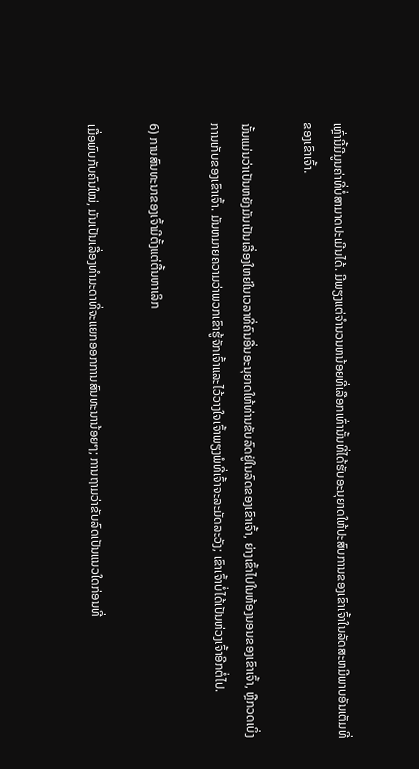ເຫຼົ່ານີ້ມີມູນຄ່າທີ່ບໍ່ສາມາດປະເມີນໄດ້. ມີພຽງແຕ່ຈໍານວນຫນ້ອຍທີ່ເລືອກເທົ່ານັ້ນທີ່ໄດ້ຮັບອະນຸຍາດໃຫ້ປະສົບການຂອງເຂົາເຈົ້າໃນລັດສະຫມີພາບອັນເຕັມທີ່ຂອງເຂົາເຈົ້າ.

ນັ້ນແມ່ນວ່າເປັນຫຍັງມັນເປັນເລື່ອງໃຫຍ່ໃນເວລາທີ່ຄົນອື່ນອະນຸຍາດໃຫ້ທ່ານຂັບລົດຢູ່ໃນລົດຂອງເຂົາເຈົ້າ, ຍ່າງເຂົ້າໄປໃນຫ້ອງນອນຂອງເຂົາເຈົ້າ, ຫຼືກວດເບິ່ງການເກັບຂອງເຂົາເຈົ້າ. ມັນຫມາຍຄວາມວ່າພວກເຂົາຮູ້ຈັກເຈົ້າແລະໄວ້ວາງໃຈເຈົ້າພຽງພໍທີ່ເຈົ້າຈະລະມັດລະວັງ; ເຂົາເຈົ້າບໍ່ໄດ້ເປັນຫ່ວງເຈົ້າອີກຕໍ່ໄປ.

6) ການສົນທະນາຂອງເຈົ້າມີຕັ້ງແຕ່ຕື້ນຫາເລິກ

ເມື່ອພົບກັບຄົນໃໝ່, ມັນເປັນເລື່ອງທຳມະດາທີ່ຈະແຍກອອກການສົນທະນານ້ອຍໆ; ການຖາມວ່າຂັບລົດເປັນແນວໃດກ່ອນທີ່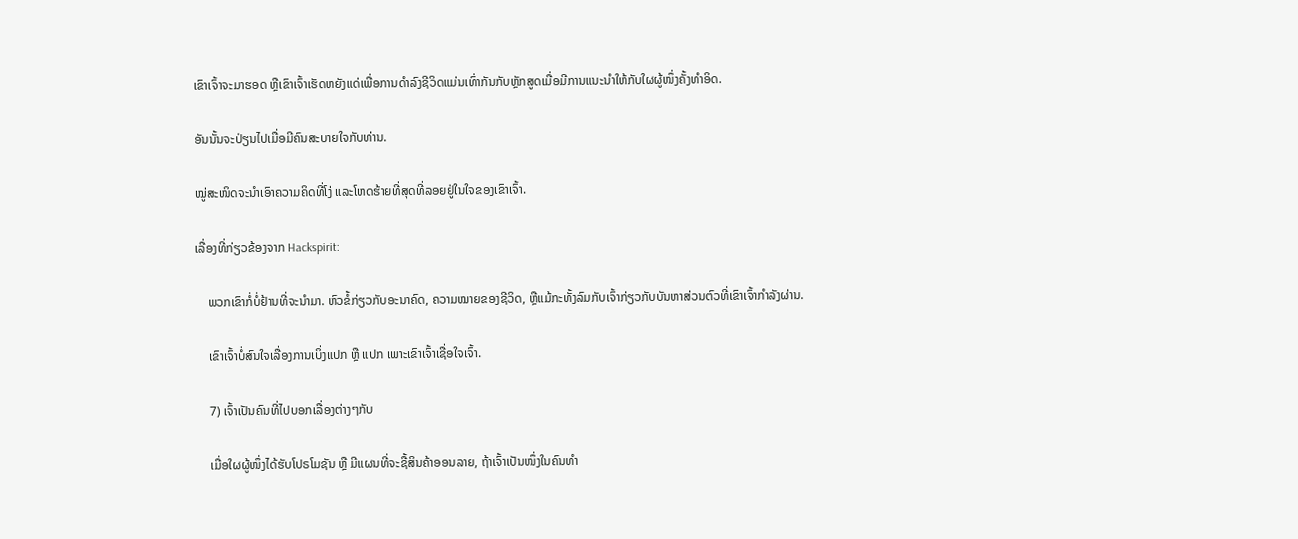ເຂົາເຈົ້າຈະມາຮອດ ຫຼືເຂົາເຈົ້າເຮັດຫຍັງແດ່ເພື່ອການດຳລົງຊີວິດແມ່ນເທົ່າກັນກັບຫຼັກສູດເມື່ອມີການແນະນຳໃຫ້ກັບໃຜຜູ້ໜຶ່ງຄັ້ງທຳອິດ.

ອັນນັ້ນຈະປ່ຽນໄປເມື່ອມີຄົນສະບາຍໃຈກັບທ່ານ.

ໝູ່ສະໜິດຈະນຳເອົາຄວາມຄິດທີ່ໂງ່ ແລະໂຫດຮ້າຍທີ່ສຸດທີ່ລອຍຢູ່ໃນໃຈຂອງເຂົາເຈົ້າ.

ເລື່ອງທີ່ກ່ຽວຂ້ອງຈາກ Hackspirit:

    ພວກເຂົາກໍ່ບໍ່ຢ້ານທີ່ຈະນຳມາ. ຫົວຂໍ້ກ່ຽວກັບອະນາຄົດ, ຄວາມໝາຍຂອງຊີວິດ, ຫຼືແມ້ກະທັ້ງລົມກັບເຈົ້າກ່ຽວກັບບັນຫາສ່ວນຕົວທີ່ເຂົາເຈົ້າກຳລັງຜ່ານ.

    ເຂົາເຈົ້າບໍ່ສົນໃຈເລື່ອງການເບິ່ງແປກ ຫຼື ແປກ ເພາະເຂົາເຈົ້າເຊື່ອໃຈເຈົ້າ.

    7) ເຈົ້າເປັນຄົນທີ່ໄປບອກເລື່ອງຕ່າງໆກັບ

    ເມື່ອໃຜຜູ້ໜຶ່ງໄດ້ຮັບໂປຣໂມຊັນ ຫຼື ມີແຜນທີ່ຈະຊື້ສິນຄ້າອອນລາຍ, ຖ້າເຈົ້າເປັນໜຶ່ງໃນຄົນທຳ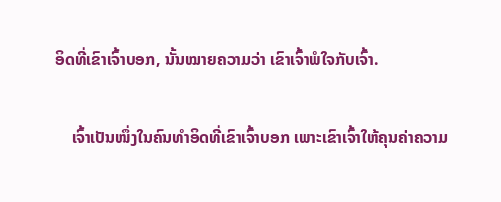ອິດທີ່ເຂົາເຈົ້າບອກ, ນັ້ນໝາຍຄວາມວ່າ ເຂົາເຈົ້າພໍໃຈກັບເຈົ້າ.

    ເຈົ້າເປັນໜຶ່ງໃນຄົນທຳອິດທີ່ເຂົາເຈົ້າບອກ ເພາະເຂົາເຈົ້າໃຫ້ຄຸນຄ່າຄວາມ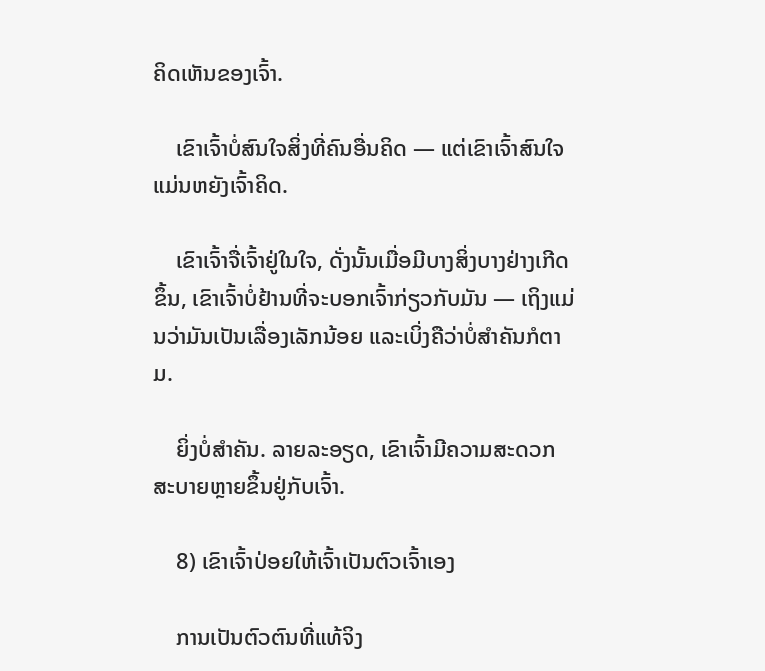ຄິດເຫັນຂອງເຈົ້າ.

    ເຂົາເຈົ້າບໍ່ສົນໃຈສິ່ງທີ່ຄົນອື່ນຄິດ — ແຕ່ເຂົາເຈົ້າສົນໃຈ ແມ່ນຫຍັງເຈົ້າຄິດ.

    ເຂົາເຈົ້າຈື່ເຈົ້າຢູ່ໃນໃຈ, ດັ່ງນັ້ນເມື່ອມີບາງສິ່ງບາງຢ່າງເກີດຂຶ້ນ, ເຂົາເຈົ້າບໍ່ຢ້ານທີ່ຈະບອກເຈົ້າກ່ຽວກັບມັນ — ເຖິງແມ່ນວ່າມັນເປັນເລື່ອງເລັກນ້ອຍ ແລະເບິ່ງຄືວ່າບໍ່ສໍາຄັນກໍຕາມ.

    ຍິ່ງບໍ່ສໍາຄັນ. ລາຍລະອຽດ, ເຂົາເຈົ້າມີຄວາມສະດວກສະບາຍຫຼາຍຂຶ້ນຢູ່ກັບເຈົ້າ.

    8) ເຂົາເຈົ້າປ່ອຍໃຫ້ເຈົ້າເປັນຕົວເຈົ້າເອງ

    ການເປັນຕົວຕົນທີ່ແທ້ຈິງ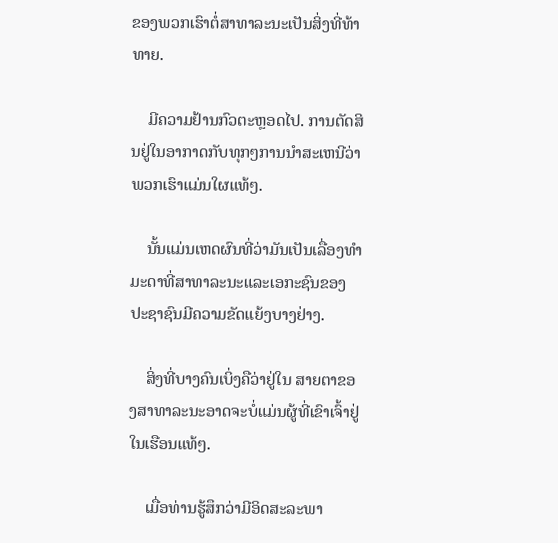ຂອງພວກເຮົາຕໍ່ສາທາລະນະເປັນສິ່ງທີ່ທ້າທາຍ.

    ມີຄວາມຢ້ານກົວຕະຫຼອດໄປ. ການຕັດສິນຢູ່ໃນອາກາດກັບທຸກໆການນໍາສະເຫນີວ່າພວກເຮົາແມ່ນໃຜແທ້ໆ.

    ນັ້ນແມ່ນເຫດຜົນທີ່ວ່າມັນເປັນເລື່ອງທໍາມະດາທີ່ສາທາລະນະແລະເອກະຊົນຂອງປະຊາຊົນມີຄວາມຂັດແຍ້ງບາງຢ່າງ.

    ສິ່ງທີ່ບາງຄົນເບິ່ງຄືວ່າຢູ່ໃນ ສາຍຕາຂອງສາທາລະນະອາດຈະບໍ່ແມ່ນຜູ້ທີ່ເຂົາເຈົ້າຢູ່ໃນເຮືອນແທ້ໆ.

    ເມື່ອທ່ານຮູ້ສຶກວ່າມີອິດສະລະພາ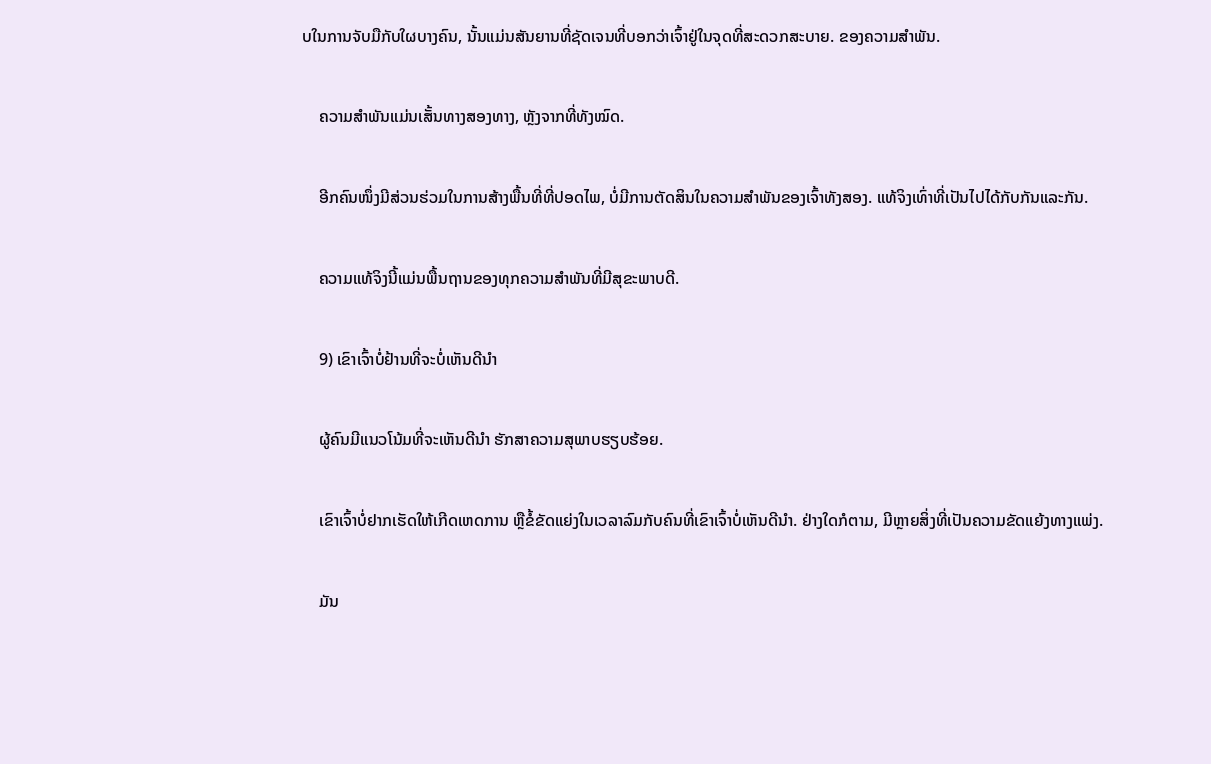ບໃນການຈັບມືກັບໃຜບາງຄົນ, ນັ້ນແມ່ນສັນຍານທີ່ຊັດເຈນທີ່ບອກວ່າເຈົ້າຢູ່ໃນຈຸດທີ່ສະດວກສະບາຍ. ຂອງຄວາມສຳພັນ.

    ຄວາມສຳພັນແມ່ນເສັ້ນທາງສອງທາງ, ຫຼັງຈາກທີ່ທັງໝົດ.

    ອີກຄົນໜຶ່ງມີສ່ວນຮ່ວມໃນການສ້າງພື້ນທີ່ທີ່ປອດໄພ, ບໍ່ມີການຕັດສິນໃນຄວາມສຳພັນຂອງເຈົ້າທັງສອງ. ແທ້ຈິງເທົ່າທີ່ເປັນໄປໄດ້ກັບກັນແລະກັນ.

    ຄວາມແທ້ຈິງນີ້ແມ່ນພື້ນຖານຂອງທຸກຄວາມສຳພັນທີ່ມີສຸຂະພາບດີ.

    9) ເຂົາເຈົ້າບໍ່ຢ້ານທີ່ຈະບໍ່ເຫັນດີນຳ

    ຜູ້ຄົນມີແນວໂນ້ມທີ່ຈະເຫັນດີນຳ ຮັກສາຄວາມສຸພາບຮຽບຮ້ອຍ.

    ເຂົາເຈົ້າບໍ່ຢາກເຮັດໃຫ້ເກີດເຫດການ ຫຼືຂໍ້ຂັດແຍ່ງໃນເວລາລົມກັບຄົນທີ່ເຂົາເຈົ້າບໍ່ເຫັນດີນຳ. ຢ່າງໃດກໍຕາມ, ມີຫຼາຍສິ່ງທີ່ເປັນຄວາມຂັດແຍ້ງທາງແພ່ງ.

    ມັນ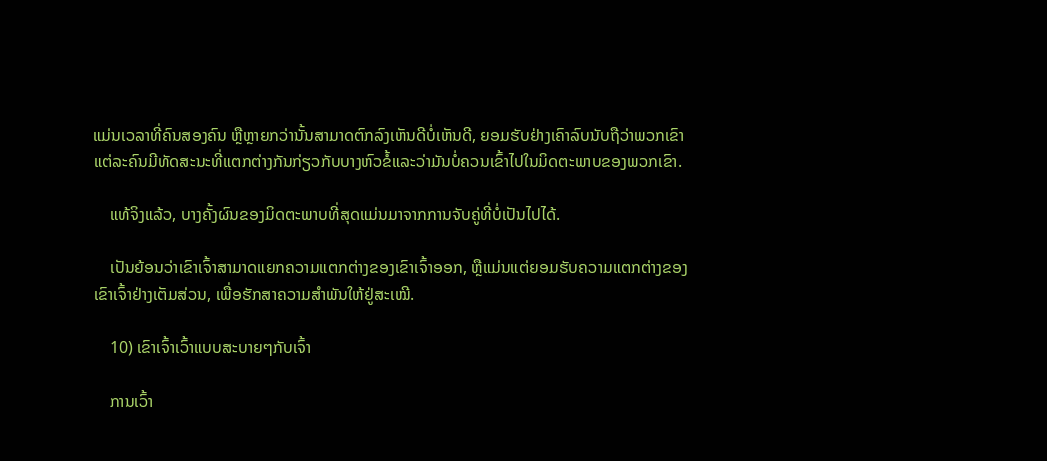ແມ່ນເວລາທີ່ຄົນສອງຄົນ ຫຼືຫຼາຍກວ່ານັ້ນສາມາດຕົກລົງເຫັນດີບໍ່ເຫັນດີ, ຍອມຮັບຢ່າງເຄົາລົບນັບຖືວ່າພວກເຂົາແຕ່ລະຄົນມີທັດສະນະທີ່ແຕກຕ່າງກັນກ່ຽວກັບບາງຫົວຂໍ້ແລະວ່າມັນບໍ່ຄວນເຂົ້າໄປໃນມິດຕະພາບຂອງພວກເຂົາ.

    ແທ້ຈິງແລ້ວ, ບາງຄັ້ງຜົນຂອງມິດຕະພາບທີ່ສຸດແມ່ນມາຈາກການຈັບຄູ່ທີ່ບໍ່ເປັນໄປໄດ້.

    ເປັນຍ້ອນວ່າເຂົາເຈົ້າສາມາດແຍກຄວາມແຕກຕ່າງຂອງເຂົາເຈົ້າອອກ, ຫຼືແມ່ນແຕ່ຍອມຮັບຄວາມແຕກຕ່າງຂອງເຂົາເຈົ້າຢ່າງເຕັມສ່ວນ, ເພື່ອຮັກສາຄວາມສຳພັນໃຫ້ຢູ່ສະເໝີ.

    10) ເຂົາເຈົ້າເວົ້າແບບສະບາຍໆກັບເຈົ້າ

    ການເວົ້າ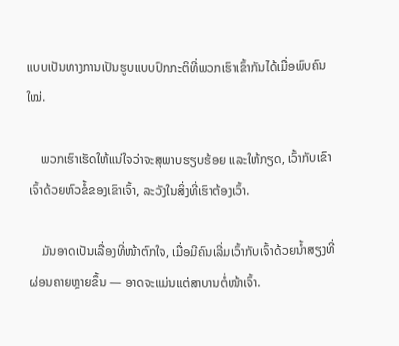ແບບເປັນທາງການເປັນຮູບແບບປົກກະຕິທີ່ພວກເຮົາເຂົ້າກັນໄດ້ເມື່ອພົບຄົນໃໝ່.

    ພວກເຮົາເຮັດໃຫ້ແນ່ໃຈວ່າຈະສຸພາບຮຽບຮ້ອຍ ແລະໃຫ້ກຽດ, ເວົ້າກັບເຂົາເຈົ້າດ້ວຍຫົວຂໍ້ຂອງເຂົາເຈົ້າ, ລະວັງໃນສິ່ງທີ່ເຮົາຕ້ອງເວົ້າ.

    ມັນອາດເປັນເລື່ອງທີ່ໜ້າຕົກໃຈ, ເມື່ອມີຄົນເລີ່ມເວົ້າກັບເຈົ້າດ້ວຍນໍ້າສຽງທີ່ຜ່ອນຄາຍຫຼາຍຂຶ້ນ — ອາດຈະແມ່ນແຕ່ສາບານຕໍ່ໜ້າເຈົ້າ.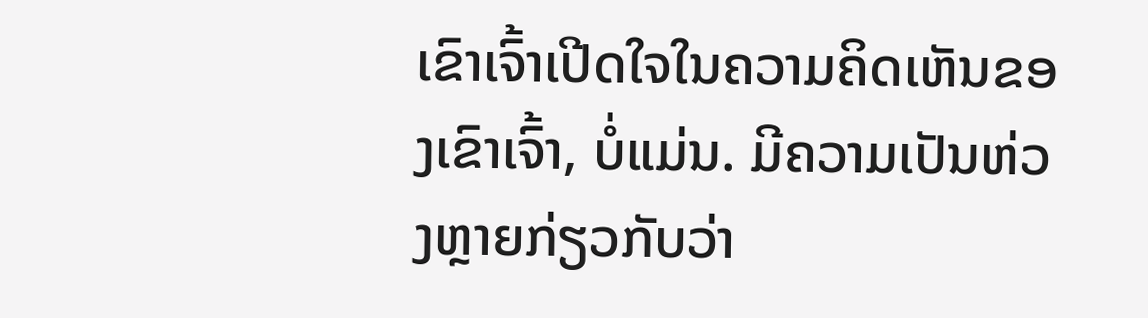ເຂົາເຈົ້າເປີດໃຈໃນຄວາມຄິດເຫັນຂອງເຂົາເຈົ້າ, ບໍ່ແມ່ນ. ມີຄວາມເປັນຫ່ວງຫຼາຍກ່ຽວກັບວ່າ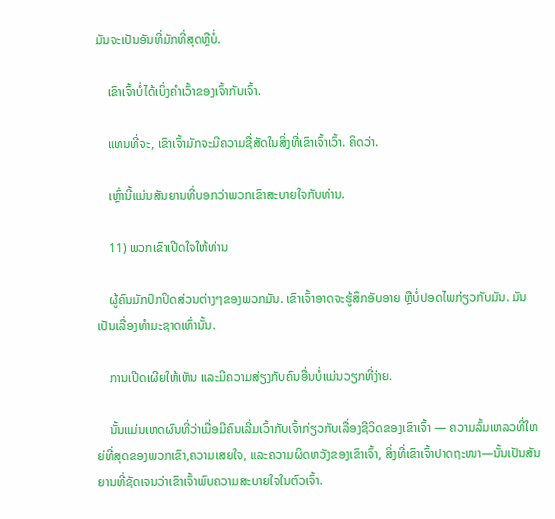ມັນຈະເປັນອັນທີ່ມັກທີ່ສຸດຫຼືບໍ່.

    ເຂົາເຈົ້າບໍ່ໄດ້ເບິ່ງຄໍາເວົ້າຂອງເຈົ້າກັບເຈົ້າ.

    ແທນທີ່ຈະ, ເຂົາເຈົ້າມັກຈະມີຄວາມຊື່ສັດໃນສິ່ງທີ່ເຂົາເຈົ້າເວົ້າ. ຄິດວ່າ.

    ເຫຼົ່ານີ້ແມ່ນສັນຍານທີ່ບອກວ່າພວກເຂົາສະບາຍໃຈກັບທ່ານ.

    11) ພວກເຂົາເປີດໃຈໃຫ້ທ່ານ

    ຜູ້ຄົນມັກປົກປິດສ່ວນຕ່າງໆຂອງພວກມັນ. ເຂົາເຈົ້າອາດຈະຮູ້ສຶກອັບອາຍ ຫຼືບໍ່ປອດໄພກ່ຽວກັບມັນ. ມັນເປັນເລື່ອງທໍາມະຊາດເທົ່ານັ້ນ.

    ການເປີດເຜີຍໃຫ້ເຫັນ ແລະມີຄວາມສ່ຽງກັບຄົນອື່ນບໍ່ແມ່ນວຽກທີ່ງ່າຍ.

    ນັ້ນແມ່ນເຫດຜົນທີ່ວ່າເມື່ອມີຄົນເລີ່ມເວົ້າກັບເຈົ້າກ່ຽວກັບເລື່ອງຊີວິດຂອງເຂົາເຈົ້າ — ຄວາມລົ້ມເຫລວທີ່ໃຫຍ່ທີ່ສຸດຂອງພວກເຂົາ,ຄວາມເສຍໃຈ, ແລະຄວາມຜິດຫວັງຂອງເຂົາເຈົ້າ, ສິ່ງທີ່ເຂົາເຈົ້າປາດຖະໜາ—ນັ້ນເປັນສັນຍານທີ່ຊັດເຈນວ່າເຂົາເຈົ້າພົບຄວາມສະບາຍໃຈໃນຕົວເຈົ້າ.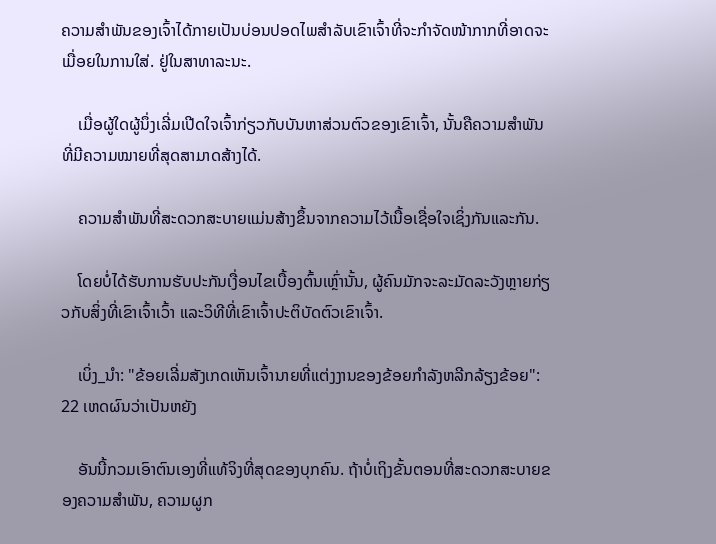ຄວາມສຳພັນຂອງເຈົ້າໄດ້ກາຍເປັນບ່ອນປອດໄພສຳລັບເຂົາເຈົ້າທີ່ຈະກໍາຈັດໜ້າກາກທີ່ອາດຈະເມື່ອຍໃນການໃສ່. ຢູ່ໃນສາທາລະນະ.

    ເມື່ອຜູ້ໃດຜູ້ນຶ່ງເລີ່ມເປີດໃຈເຈົ້າກ່ຽວກັບບັນຫາສ່ວນຕົວຂອງເຂົາເຈົ້າ, ນັ້ນຄືຄວາມສຳພັນທີ່ມີຄວາມໝາຍທີ່ສຸດສາມາດສ້າງໄດ້.

    ຄວາມສຳພັນທີ່ສະດວກສະບາຍແມ່ນສ້າງຂຶ້ນຈາກຄວາມໄວ້ເນື້ອເຊື່ອໃຈເຊິ່ງກັນແລະກັນ.

    ໂດຍບໍ່ໄດ້ຮັບການຮັບປະກັນເງື່ອນໄຂເບື້ອງຕົ້ນເຫຼົ່ານັ້ນ, ຜູ້ຄົນມັກຈະລະມັດລະວັງຫຼາຍກ່ຽວກັບສິ່ງທີ່ເຂົາເຈົ້າເວົ້າ ແລະວິທີທີ່ເຂົາເຈົ້າປະຕິບັດຕົວເຂົາເຈົ້າ.

    ເບິ່ງ_ນຳ: "ຂ້ອຍເລີ່ມສັງເກດເຫັນເຈົ້ານາຍທີ່ແຕ່ງງານຂອງຂ້ອຍກໍາລັງຫລີກລ້ຽງຂ້ອຍ": 22 ເຫດຜົນວ່າເປັນຫຍັງ

    ອັນນີ້ກວມເອົາຕົນເອງທີ່ແທ້ຈິງທີ່ສຸດຂອງບຸກຄົນ. ຖ້າບໍ່ເຖິງຂັ້ນຕອນທີ່ສະດວກສະບາຍຂອງຄວາມສຳພັນ, ຄວາມຜູກ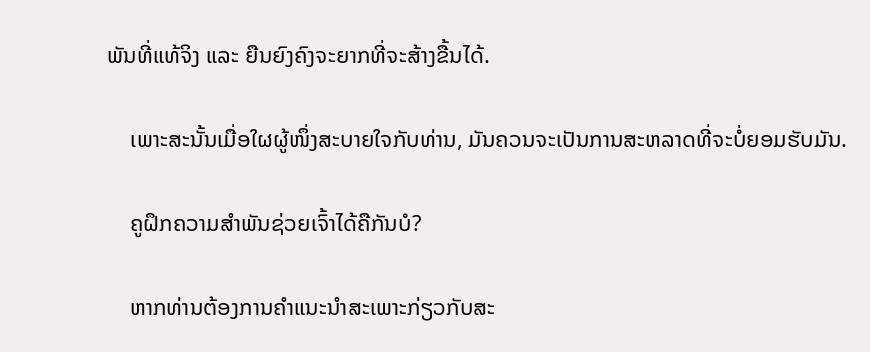ພັນທີ່ແທ້ຈິງ ແລະ ຍືນຍົງຄົງຈະຍາກທີ່ຈະສ້າງຂື້ນໄດ້.

    ເພາະສະນັ້ນເມື່ອໃຜຜູ້ໜຶ່ງສະບາຍໃຈກັບທ່ານ, ມັນຄວນຈະເປັນການສະຫລາດທີ່ຈະບໍ່ຍອມຮັບມັນ.

    ຄູຝຶກຄວາມສຳພັນຊ່ວຍເຈົ້າໄດ້ຄືກັນບໍ?

    ຫາກທ່ານຕ້ອງການຄຳແນະນຳສະເພາະກ່ຽວກັບສະ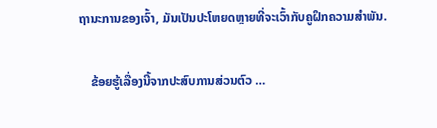ຖານະການຂອງເຈົ້າ, ມັນເປັນປະໂຫຍດຫຼາຍທີ່ຈະເວົ້າກັບຄູຝຶກຄວາມສຳພັນ.

    ຂ້ອຍຮູ້ເລື່ອງນີ້ຈາກປະສົບການສ່ວນຕົວ …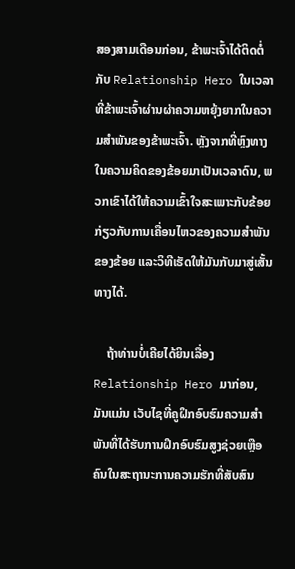ສອງສາມເດືອນກ່ອນ, ຂ້າພະເຈົ້າໄດ້ຕິດຕໍ່ກັບ Relationship Hero ໃນເວລາທີ່ຂ້າພະເຈົ້າຜ່ານຜ່າຄວາມຫຍຸ້ງຍາກໃນຄວາມສຳພັນຂອງຂ້າພະເຈົ້າ. ຫຼັງຈາກທີ່ຫຼົງທາງໃນຄວາມຄິດຂອງຂ້ອຍມາເປັນເວລາດົນ, ພວກເຂົາໄດ້ໃຫ້ຄວາມເຂົ້າໃຈສະເພາະກັບຂ້ອຍກ່ຽວກັບການເຄື່ອນໄຫວຂອງຄວາມສຳພັນຂອງຂ້ອຍ ແລະວິທີເຮັດໃຫ້ມັນກັບມາສູ່ເສັ້ນທາງໄດ້.

    ຖ້າທ່ານບໍ່ເຄີຍໄດ້ຍິນເລື່ອງ Relationship Hero ມາກ່ອນ, ມັນແມ່ນ ເວັບໄຊທີ່ຄູຝຶກອົບຮົມຄວາມສໍາພັນທີ່ໄດ້ຮັບການຝຶກອົບຮົມສູງຊ່ວຍເຫຼືອຄົນໃນສະຖານະການຄວາມຮັກທີ່ສັບສົນ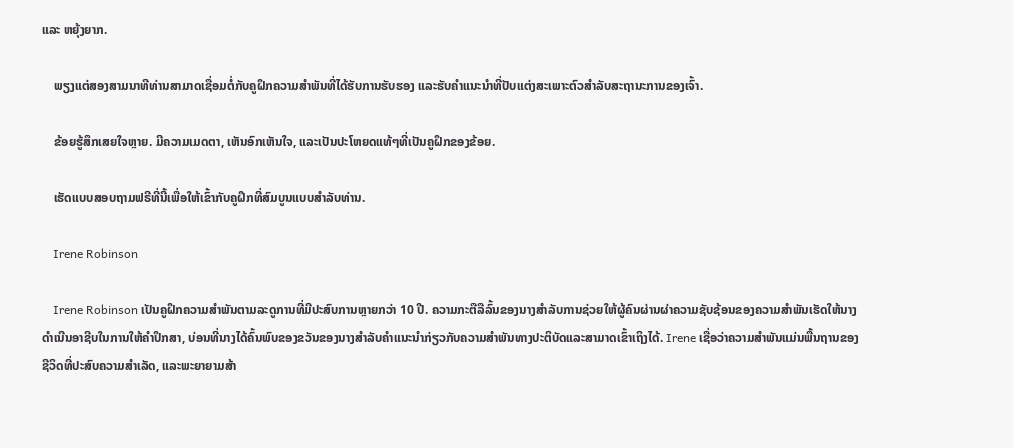ແລະ ຫຍຸ້ງຍາກ.

    ພຽງແຕ່ສອງສາມນາທີທ່ານສາມາດເຊື່ອມຕໍ່ກັບຄູຝຶກຄວາມສຳພັນທີ່ໄດ້ຮັບການຮັບຮອງ ແລະຮັບຄຳແນະນຳທີ່ປັບແຕ່ງສະເພາະຕົວສຳລັບສະຖານະການຂອງເຈົ້າ.

    ຂ້ອຍຮູ້ສຶກເສຍໃຈຫຼາຍ. ມີຄວາມເມດຕາ, ເຫັນອົກເຫັນໃຈ, ແລະເປັນປະໂຫຍດແທ້ໆທີ່ເປັນຄູຝຶກຂອງຂ້ອຍ.

    ເຮັດແບບສອບຖາມຟຣີທີ່ນີ້ເພື່ອໃຫ້ເຂົ້າກັບຄູຝຶກທີ່ສົມບູນແບບສໍາລັບທ່ານ.

    Irene Robinson

    Irene Robinson ເປັນຄູຝຶກຄວາມສໍາພັນຕາມລະດູການທີ່ມີປະສົບການຫຼາຍກວ່າ 10 ປີ. ຄວາມກະຕືລືລົ້ນຂອງນາງສໍາລັບການຊ່ວຍໃຫ້ຜູ້ຄົນຜ່ານຜ່າຄວາມຊັບຊ້ອນຂອງຄວາມສໍາພັນເຮັດໃຫ້ນາງດໍາເນີນອາຊີບໃນການໃຫ້ຄໍາປຶກສາ, ບ່ອນທີ່ນາງໄດ້ຄົ້ນພົບຂອງຂວັນຂອງນາງສໍາລັບຄໍາແນະນໍາກ່ຽວກັບຄວາມສໍາພັນທາງປະຕິບັດແລະສາມາດເຂົ້າເຖິງໄດ້. Irene ເຊື່ອວ່າຄວາມສຳພັນແມ່ນພື້ນຖານຂອງຊີວິດທີ່ປະສົບຄວາມສຳເລັດ, ແລະພະຍາຍາມສ້າ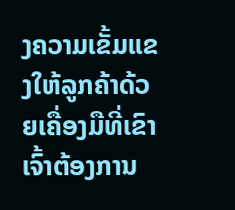ງຄວາມເຂັ້ມແຂງໃຫ້ລູກຄ້າດ້ວຍເຄື່ອງມືທີ່ເຂົາເຈົ້າຕ້ອງການ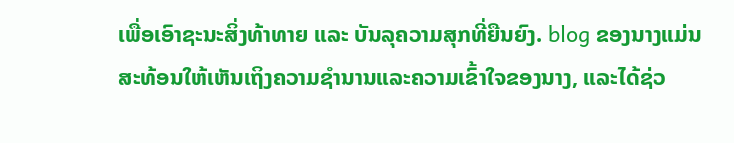ເພື່ອເອົາຊະນະສິ່ງທ້າທາຍ ແລະ ບັນລຸຄວາມສຸກທີ່ຍືນຍົງ. blog ຂອງນາງແມ່ນສະທ້ອນໃຫ້ເຫັນເຖິງຄວາມຊໍານານແລະຄວາມເຂົ້າໃຈຂອງນາງ, ແລະໄດ້ຊ່ວ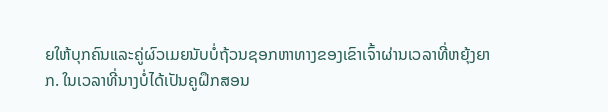ຍໃຫ້ບຸກຄົນແລະຄູ່ຜົວເມຍນັບບໍ່ຖ້ວນຊອກຫາທາງຂອງເຂົາເຈົ້າຜ່ານເວລາທີ່ຫຍຸ້ງຍາກ. ໃນເວລາທີ່ນາງບໍ່ໄດ້ເປັນຄູຝຶກສອນ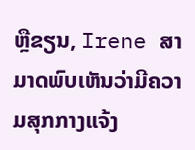ຫຼືຂຽນ, Irene ສາມາດພົບເຫັນວ່າມີຄວາມສຸກກາງແຈ້ງ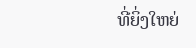ທີ່ຍິ່ງໃຫຍ່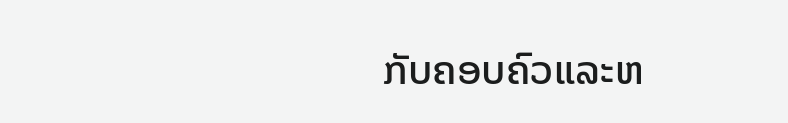ກັບຄອບຄົວແລະຫ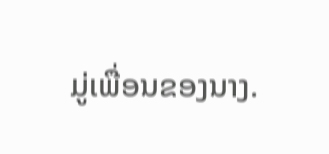ມູ່ເພື່ອນຂອງນາງ.